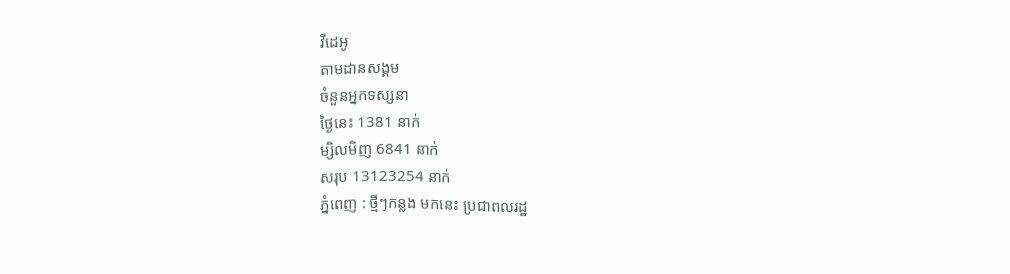វីដេអូ
តាមដានសង្គម
ចំនួនអ្នកទស្សនា
ថ្ងៃនេះ 1381 នាក់
ម្សិលមិញ 6841 នាក់
សរុប 13123254 នាក់
ភ្នំពេញ : ថ្មីៗកន្លង មកនេះ ប្រជាពលរដ្ឋ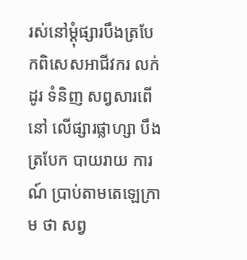រស់នៅម្តុំផ្សារបឹងត្របែកពិសេសអាជីវករ លក់ដូរ ទំនិញ សព្វសារពើនៅ លើផ្សារផ្លាហ្សា បឹង ត្របែក បាយរាយ ការណ៍ ប្រាប់តាមតេឡេក្រាម ថា សព្វ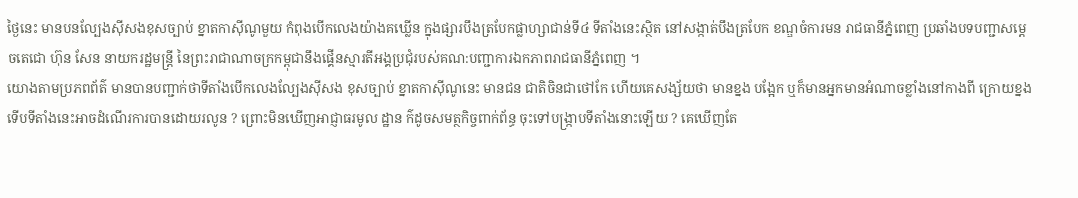ថ្ងៃនេះ មានបនល្បែងស៊ីសងខុសច្បាប់ ខ្នាតកាស៊ីណូមួយ កំពុងបើកលេងយ៉ាងគឃ្លើន ក្នុងផ្សារបឹងត្របែកផ្លាហ្សាជាន់ទី៤ ទីតាំងនេះស្ថិត នៅសង្កាត់បឹងត្របែក ខណ្ឌចំការមន រាជធានីភ្នំពេញ ប្រឆាំងបទបញ្ជាសម្ដេចតេជោ ហ៊ុន សែន នាយករដ្ឋមន្ត្រី នៃព្រះរាជាណាចក្រកម្ពុជានឹងផ្គើនស្មារតីអង្គប្រជុំរបស់គណ:បញ្ជាការឯកភាពរាជធានីភ្នំពេញ ។
យោងតាមប្រភពព័ត៌ មានបានបញ្ជាក់ថាទីតាំងបើកលេងល្បែងស៊ីសង ខុសច្បាប់ ខ្នាតកាស៊ីណូនេះ មានជន ជាតិចិនជាថៅកែ ហើយគេសង្ស័យថា មានខ្នង បង្អែក ឬក៏មានអ្នកមានអំណាចខ្លាំងនៅកាងពី ក្រោយខ្នង ទើបទីតាំងនេះអាចដំណើរការបានដោយរលូន ? ព្រោះមិនឃើញអាជ្ញាធរមូល ដ្ឋាន ក៌ដូចសមត្ថកិច្ចពាក់ព័ន្ធ ចុះទៅបង្ក្រាបទីតាំងនោះឡើយ ? គេឃើញតែ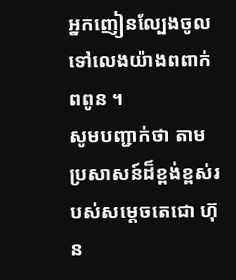អ្នកញៀនល្បែងចូលទៅលេងយ៉ាងពពាក់ពពូន ។
សូមបញ្ជាក់ថា តាមប្រសាសន៍ដ៏ខ្ពង់ខ្ពស់របស់សម្តេចតេជោ ហ៊ុន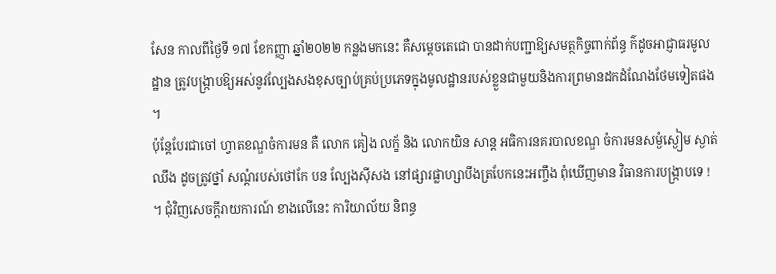សែន កាលពីថ្ងៃទី ១៧ ខែកញ្ញា ឆ្នាំ២០២២ កន្លងមកនេះ គឺសម្តេចតេជោ បានដាក់បញ្ជាឱ្យសមត្ថកិច្ចពាក់ព័ន្ធ ក៌ដូចអាជ្ញាធរមូលដ្ឋាន ត្រូវបង្ក្រាបឱ្យអស់នូវល្បែងសងខុសច្បាប់គ្រប់ប្រភេទក្នុងមូលដ្ឋានរបស់ខ្លួនជាមួយនិងការព្រមានដកដំណែងថែមទៀតផង ។
ប៉ុន្តែបែរជាចៅ ហ្វាតខណ្ឌចំការមន គឺ លោក គៀង លក្ខ័ និង លោកយិន សាន្ត អធិការនគរបាលខណ្ឌ ចំការមនសម្ងំស្ងៀម ស្ងាត់ឈឹង ដូចត្រូវថ្នាំ សណ្តំរបស់ថៅកែ បន ល្បែងស៊ីសង នៅផ្សារផ្លាហ្សាបឹងត្របែកនេះអញ្ចឹង ពុំឃើញមាន វិធានការបង្ក្រាបទេ ! ។ ជុំវិញសេចក្តីរាយការណ៍ ខាងលើនេះ ការិយាល័យ និពន្ធ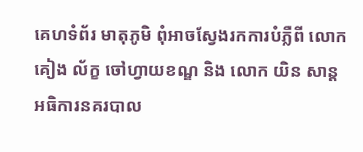គេហទំព័រ មាតុភូមិ ពុំអាចស្វែងរកការបំភ្លឺពី លោក គៀង ល័ក្ខ ចៅហ្វាយខណ្ឌ និង លោក យិន សាន្ត អធិការនគរបាល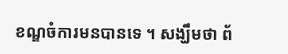ខណ្ឌចំការមនបានទេ ។ សង្ឃឹមថា ព័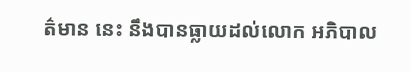ត៌មាន នេះ នឹងបានធ្លាយដល់លោក អភិបាល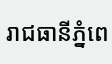រាជធានីភ្នំពេ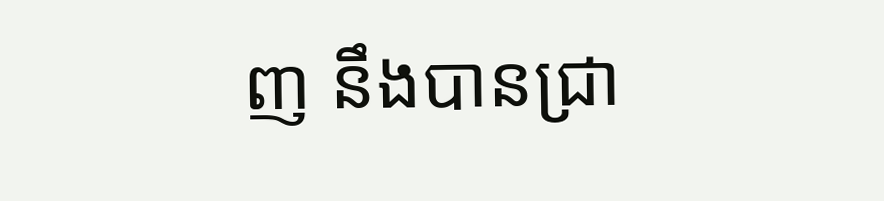ញ នឹងបានជ្រា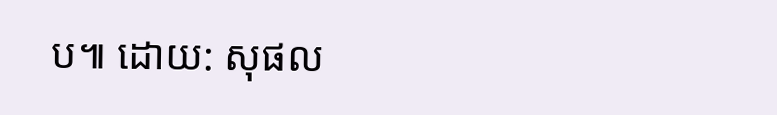ប៕ ដោយ: សុផល